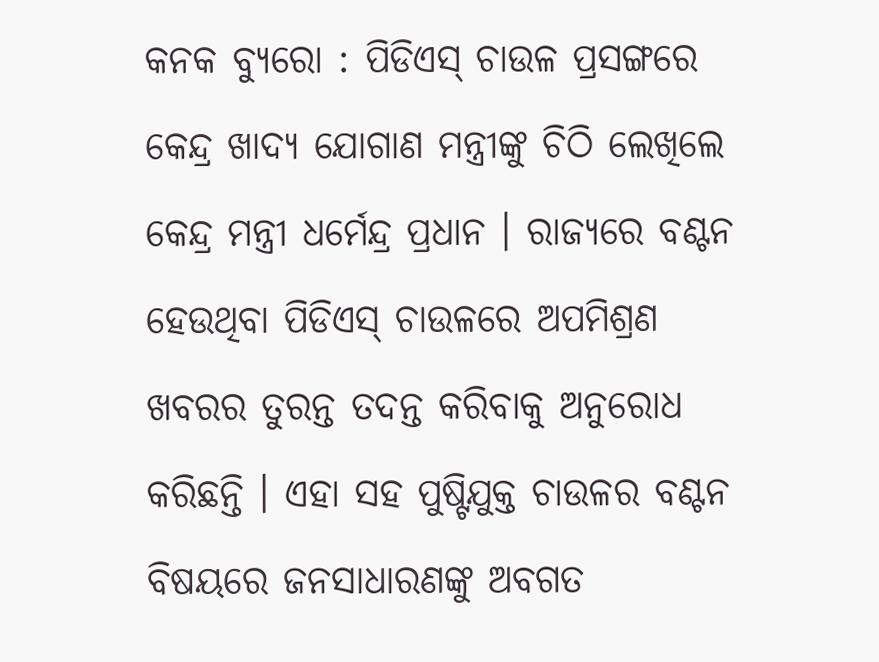କନକ ବ୍ୟୁରୋ : ପିଡିଏସ୍ ଚାଉଳ ପ୍ରସଙ୍ଗରେ କେନ୍ଦ୍ର ଖାଦ୍ୟ ଯୋଗାଣ ମନ୍ତ୍ରୀଙ୍କୁ ଚିଠି ଲେଖିଲେ କେନ୍ଦ୍ର ମନ୍ତ୍ରୀ ଧର୍ମେନ୍ଦ୍ର ପ୍ରଧାନ । ରାଜ୍ୟରେ ବଣ୍ଟନ ହେଉଥିବା ପିଡିଏସ୍ ଚାଉଳରେ ଅପମିଶ୍ରଣ ଖବରର ତୁରନ୍ତ ତଦନ୍ତ କରିବାକୁ ଅନୁରୋଧ କରିଛନ୍ତି । ଏହା ସହ ପୁଷ୍ଟିଯୁକ୍ତ ଚାଉଳର ବଣ୍ଟନ ବିଷୟରେ ଜନସାଧାରଣଙ୍କୁ ଅବଗତ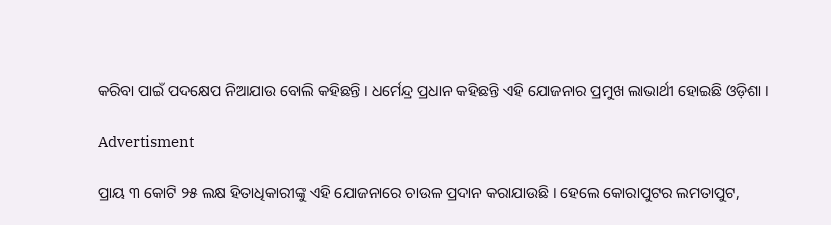କରିବା ପାଇଁ ପଦକ୍ଷେପ ନିଆଯାଉ ବୋଲି କହିଛନ୍ତି । ଧର୍ମେନ୍ଦ୍ର ପ୍ରଧାନ କହିଛନ୍ତି ଏହି ଯୋଜନାର ପ୍ରମୁଖ ଲାଭାର୍ଥୀ ହୋଇଛି ଓଡ଼ିଶା ।

Advertisment

ପ୍ରାୟ ୩ କୋଟି ୨୫ ଲକ୍ଷ ହିତାଧିକାରୀଙ୍କୁ ଏହି ଯୋଜନାରେ ଚାଉଳ ପ୍ରଦାନ କରାଯାଉଛି । ହେଲେ କୋରାପୁଟର ଲମତାପୁଟ,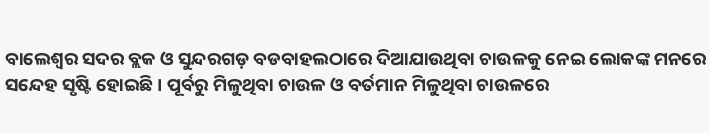ବାଲେଶ୍ୱର ସଦର ବ୍ଲକ ଓ ସୁନ୍ଦରଗଡ଼ ବଡବାହଲଠାରେ ଦିଆଯାଉଥିବା ଚାଉଳକୁ ନେଇ ଲୋକଙ୍କ ମନରେ ସନ୍ଦେହ ସୃଷ୍ଟି ହୋଇଛି । ପୂର୍ବରୁ ମିଳୁଥିବା ଚାଉଳ ଓ ବର୍ତମାନ ମିଳୁଥିବା ଚାଉଳରେ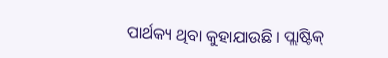ପାର୍ଥକ୍ୟ ଥିବା କୁହାଯାଉଛି । ପ୍ଲାଷ୍ଟିକ୍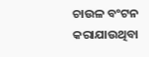ଚାଉଳ ବଂଟନ କରାଯାଉଥିବା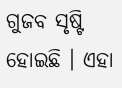ଗୁଜବ ସୃଷ୍ଟି ହୋଇଛି । ଏହା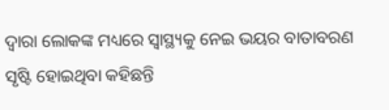ଦ୍ୱାରା ଲୋକଙ୍କ ମଧ୍ୟରେ ସ୍ୱାସ୍ଥ୍ୟକୁ ନେଇ ଭୟର ବାତାବରଣ ସୃଷ୍ଟି ହୋଇଥିବା କହିଛନ୍ତି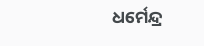ଧର୍ମେନ୍ଦ୍ର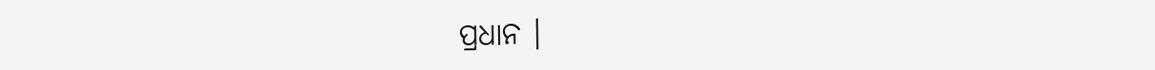ପ୍ରଧାନ ।